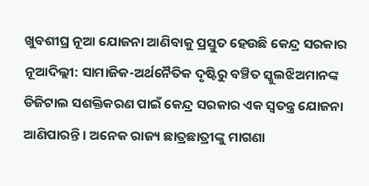ଖୁବଶୀଘ୍ର ନୂଆ ଯୋଜନା ଆଣିବାକୁ ପ୍ରସ୍ତୁତ ହେଉଛି କେନ୍ଦ୍ର ସରକାର
ନୂଆଦିଲ୍ଲୀ: ସାମାଜିକ-ଅର୍ଥନୈତିକ ଦୃଷ୍ଟିରୁ ବଞ୍ଚିତ ସ୍କୁଲଝିଅମାନଙ୍କ ଡିଜିଟାଲ ସଶକ୍ତିକରଣ ପାଇଁ କେନ୍ଦ୍ର ସରକାର ଏକ ସ୍ୱତନ୍ତ୍ର ଯୋଜନା ଆଣିପାରନ୍ତି । ଅନେକ ରାଜ୍ୟ ଛାତ୍ରଛାତ୍ରୀଙ୍କୁ ମାଗଣା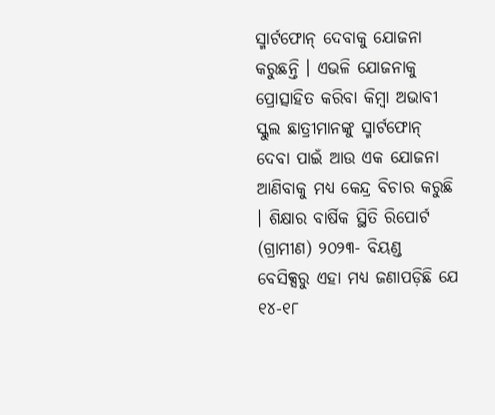ସ୍ମାର୍ଟଫୋନ୍ ଦେବାକୁ ଯୋଜନା କରୁଛନ୍ତି । ଏଭଳି ଯୋଜନାକୁ ପ୍ରୋତ୍ସାହିତ କରିବା କିମ୍ବା ଅଭାବୀ ସ୍କୁଲ ଛାତ୍ରୀମାନଙ୍କୁ ସ୍ମାର୍ଟଫୋନ୍ ଦେବା ପାଇଁ ଆଉ ଏକ ଯୋଜନା ଆଣିବାକୁ ମଧ୍ୟ କେନ୍ଦ୍ର ବିଚାର କରୁଛି । ଶିକ୍ଷାର ବାର୍ଷିକ ସ୍ଥିତି ରିପୋର୍ଟ (ଗ୍ରାମୀଣ) ୨୦୨୩- ବିୟଣ୍ଡ ବେସିକ୍ସରୁ ଏହା ମଧ୍ୟ ଜଣାପଡ଼ିଛି ଯେ ୧୪-୧୮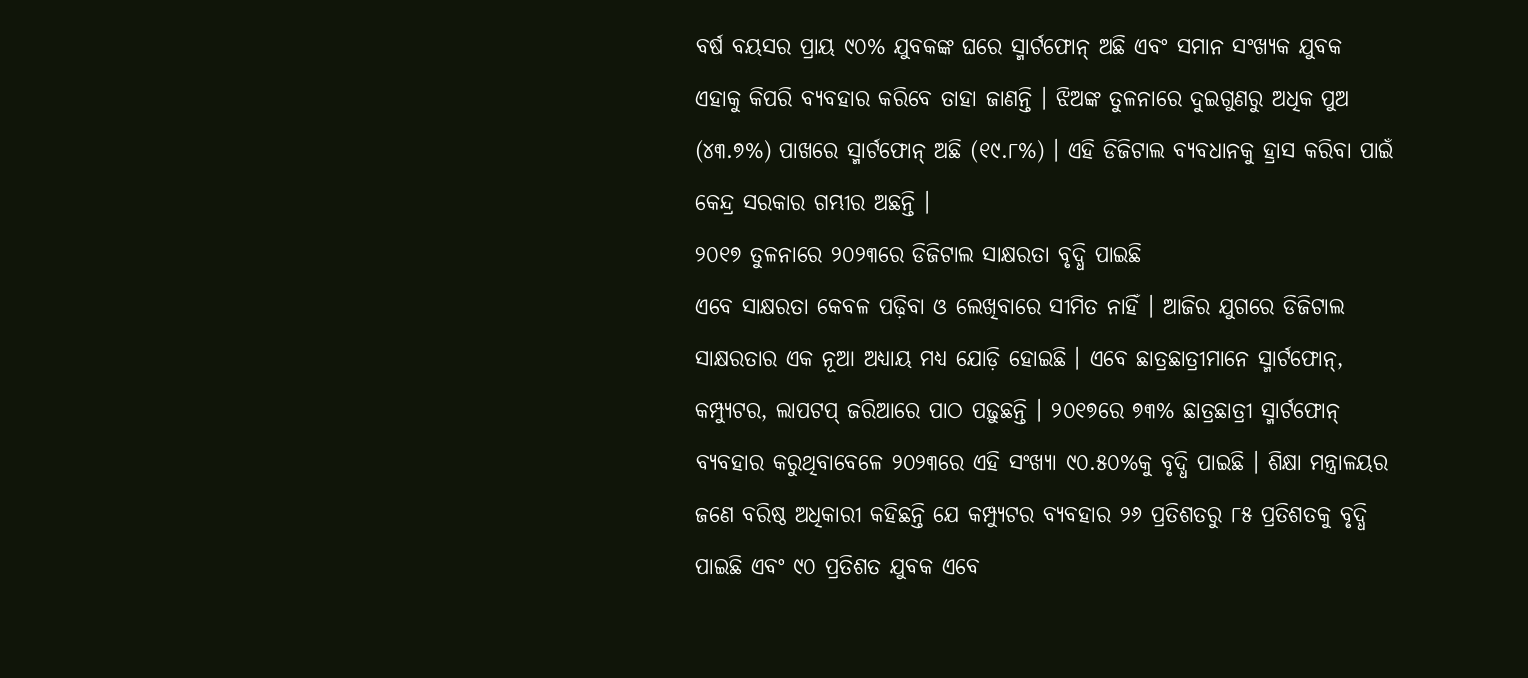ବର୍ଷ ବୟସର ପ୍ରାୟ ୯୦% ଯୁବକଙ୍କ ଘରେ ସ୍ମାର୍ଟଫୋନ୍ ଅଛି ଏବଂ ସମାନ ସଂଖ୍ୟକ ଯୁବକ ଏହାକୁ କିପରି ବ୍ୟବହାର କରିବେ ତାହା ଜାଣନ୍ତି । ଝିଅଙ୍କ ତୁଳନାରେ ଦୁଇଗୁଣରୁ ଅଧିକ ପୁଅ (୪୩.୭%) ପାଖରେ ସ୍ମାର୍ଟଫୋନ୍ ଅଛି (୧୯.୮%) । ଏହି ଡିଜିଟାଲ ବ୍ୟବଧାନକୁ ହ୍ରାସ କରିବା ପାଇଁ କେନ୍ଦ୍ର ସରକାର ଗମ୍ଭୀର ଅଛନ୍ତି ।
୨୦୧୭ ତୁଳନାରେ ୨୦୨୩ରେ ଡିଜିଟାଲ ସାକ୍ଷରତା ବୃଦ୍ଧି ପାଇଛି
ଏବେ ସାକ୍ଷରତା କେବଳ ପଢ଼ିବା ଓ ଲେଖିବାରେ ସୀମିତ ନାହିଁ । ଆଜିର ଯୁଗରେ ଡିଜିଟାଲ ସାକ୍ଷରତାର ଏକ ନୂଆ ଅଧ୍ୟାୟ ମଧ୍ୟ ଯୋଡ଼ି ହୋଇଛି । ଏବେ ଛାତ୍ରଛାତ୍ରୀମାନେ ସ୍ମାର୍ଟଫୋନ୍, କମ୍ପ୍ୟୁଟର, ଲାପଟପ୍ ଜରିଆରେ ପାଠ ପଢ଼ୁଛନ୍ତି । ୨୦୧୭ରେ ୭୩% ଛାତ୍ରଛାତ୍ରୀ ସ୍ମାର୍ଟଫୋନ୍ ବ୍ୟବହାର କରୁଥିବାବେଳେ ୨୦୨୩ରେ ଏହି ସଂଖ୍ୟା ୯୦.୫୦%କୁ ବୃଦ୍ଧି ପାଇଛି । ଶିକ୍ଷା ମନ୍ତ୍ରାଳୟର ଜଣେ ବରିଷ୍ଠ ଅଧିକାରୀ କହିଛନ୍ତି ଯେ କମ୍ପ୍ୟୁଟର ବ୍ୟବହାର ୨୬ ପ୍ରତିଶତରୁ ୮୫ ପ୍ରତିଶତକୁ ବୃଦ୍ଧି ପାଇଛି ଏବଂ ୯୦ ପ୍ରତିଶତ ଯୁବକ ଏବେ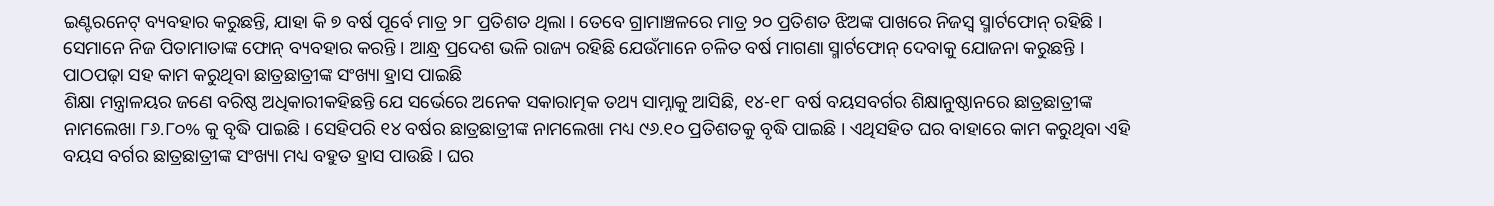ଇଣ୍ଟରନେଟ୍ ବ୍ୟବହାର କରୁଛନ୍ତି, ଯାହା କି ୭ ବର୍ଷ ପୂର୍ବେ ମାତ୍ର ୨୮ ପ୍ରତିଶତ ଥିଲା । ତେବେ ଗ୍ରାମାଞ୍ଚଳରେ ମାତ୍ର ୨୦ ପ୍ରତିଶତ ଝିଅଙ୍କ ପାଖରେ ନିଜସ୍ୱ ସ୍ମାର୍ଟଫୋନ୍ ରହିଛି । ସେମାନେ ନିଜ ପିତାମାତାଙ୍କ ଫୋନ୍ ବ୍ୟବହାର କରନ୍ତି । ଆନ୍ଧ୍ର ପ୍ରଦେଶ ଭଳି ରାଜ୍ୟ ରହିଛି ଯେଉଁମାନେ ଚଳିତ ବର୍ଷ ମାଗଣା ସ୍ମାର୍ଟଫୋନ୍ ଦେବାକୁ ଯୋଜନା କରୁଛନ୍ତି ।
ପାଠପଢ଼ା ସହ କାମ କରୁଥିବା ଛାତ୍ରଛାତ୍ରୀଙ୍କ ସଂଖ୍ୟା ହ୍ରାସ ପାଇଛି
ଶିକ୍ଷା ମନ୍ତ୍ରାଳୟର ଜଣେ ବରିଷ୍ଠ ଅଧିକାରୀକହିଛନ୍ତି ଯେ ସର୍ଭେରେ ଅନେକ ସକାରାତ୍ମକ ତଥ୍ୟ ସାମ୍ନାକୁ ଆସିଛି, ୧୪-୧୮ ବର୍ଷ ବୟସବର୍ଗର ଶିକ୍ଷାନୁଷ୍ଠାନରେ ଛାତ୍ରଛାତ୍ରୀଙ୍କ ନାମଲେଖା ୮୬.୮୦% କୁ ବୃଦ୍ଧି ପାଇଛି । ସେହିପରି ୧୪ ବର୍ଷର ଛାତ୍ରଛାତ୍ରୀଙ୍କ ନାମଲେଖା ମଧ୍ୟ ୯୬.୧୦ ପ୍ରତିଶତକୁ ବୃଦ୍ଧି ପାଇଛି । ଏଥିସହିତ ଘର ବାହାରେ କାମ କରୁଥିବା ଏହି ବୟସ ବର୍ଗର ଛାତ୍ରଛାତ୍ରୀଙ୍କ ସଂଖ୍ୟା ମଧ୍ୟ ବହୁତ ହ୍ରାସ ପାଉଛି । ଘର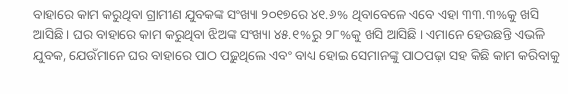ବାହାରେ କାମ କରୁଥିବା ଗ୍ରାମୀଣ ଯୁବକଙ୍କ ସଂଖ୍ୟା ୨୦୧୭ରେ ୪୧.୬% ଥିବାବେଳେ ଏବେ ଏହା ୩୩.୩%କୁ ଖସି ଆସିଛି। ଘର ବାହାରେ କାମ କରୁଥିବା ଝିଅଙ୍କ ସଂଖ୍ୟା ୪୫.୧%ରୁ ୨୮%କୁ ଖସି ଆସିଛି । ଏମାନେ ହେଉଛନ୍ତି ଏଭଳି ଯୁବକ, ଯେଉଁମାନେ ଘର ବାହାରେ ପାଠ ପଢ଼ୁଥିଲେ ଏବଂ ବାଧ୍ୟ ହୋଇ ସେମାନଙ୍କୁ ପାଠପଢ଼ା ସହ କିଛି କାମ କରିବାକୁ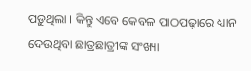ପଡ଼ୁଥିଲା । କିନ୍ତୁ ଏବେ କେବଳ ପାଠପଢ଼ାରେ ଧ୍ୟାନ ଦେଉଥିବା ଛାତ୍ରଛାତ୍ରୀଙ୍କ ସଂଖ୍ୟା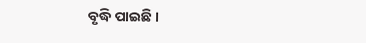ବୃଦ୍ଧି ପାଇଛି ।